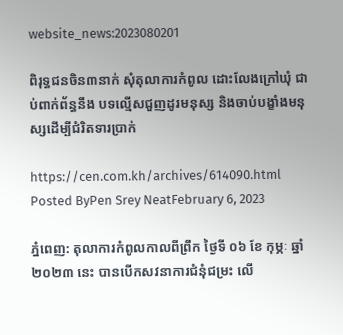website_news:2023080201

ពិរុទ្ធជនចិន៣នាក់ សុំតុលាការកំពូល ដោះលែងក្រៅឃុំ ជាប់ពាក់ព័ន្ធនឹង បទល្មើសជួញដូរមនុស្ស និងចាប់បង្ខាំងមនុស្សដើម្បីជំរិតទារប្រាក់

https://cen.com.kh/archives/614090.html Posted ByPen Srey NeatFebruary 6, 2023

ភ្នំពេញ: តុលាការកំពូលកាលពីព្រឹក ថ្ងៃទី ០៦ ខែ កុម្ភៈ ឆ្នាំ ២០២៣ នេះ បានបើកសវនាការជំនុំជម្រះ លើ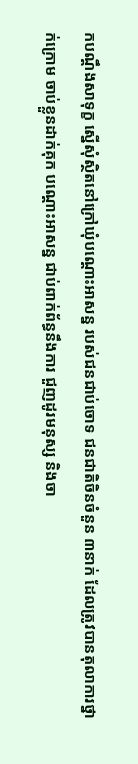កបណ្តឹងសាទុក្ខ ស្នើសុំស្ថិតនៅក្រៅឃុំបណ្តោះអាសន្ន របស់ជនជាប់ចោទ ជនជាតិចិនចំនួន ៣នាក់ ដែលត្រូវបានតុលាការថ្នាក់ក្រោម ចាប់ខ្លួនដាក់គុក បណ្ដោះអាសន្ន ជាប់ពាក់ព័ន្ធនឹងការ ជួញដូរមនុស្ស និងចា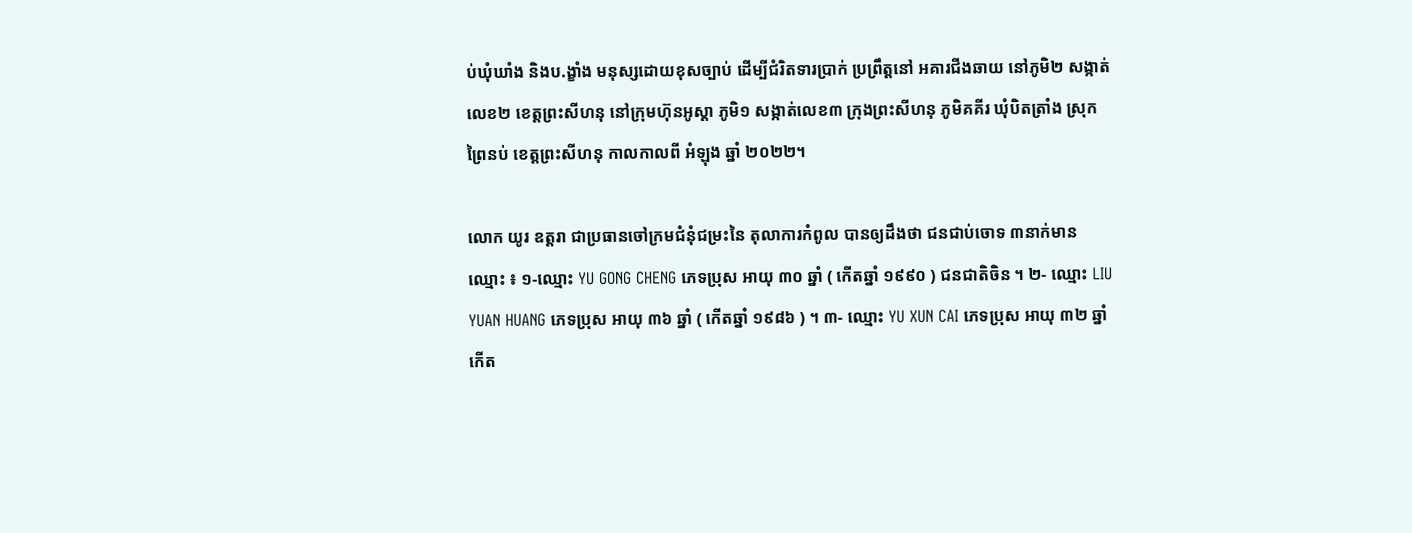ប់ឃុំឃាំង និងប.ង្ខាំង មនុស្សដោយខុសច្បាប់ ដើម្បីជំរិតទារប្រាក់ ប្រព្រឹត្តនៅ អគារជីងឆាយ នៅភូមិ២ សង្កាត់លេខ២ ខេត្តព្រះសីហនុ នៅក្រុមហ៊ុនអូស្ដា ភូមិ១ សង្កាត់លេខ៣ ក្រុងព្រះសីហនុ ភូមិគគីរ ឃុំបិតត្រាំង ស្រុកព្រៃនប់ ខេត្តព្រះសីហនុ កាលកាលពី អំឡុង ឆ្នាំ ២០២២។

លោក យូរ ឧត្តរា ជាប្រធានចៅក្រមជំនុំជម្រះនៃ តុលាការកំពូល បានឲ្យដឹងថា ជនជាប់ចោទ ៣នាក់មាន ឈ្មោះ ៖ ១-ឈ្មោះ YU GONG CHENG ភេទប្រុស អាយុ ៣០ ឆ្នាំ ( កើតឆ្នាំ ១៩៩០ ) ជនជាតិចិន ។ ២- ឈ្មោះ LIU YUAN HUANG ភេទប្រុស អាយុ ៣៦ ឆ្នាំ ( កើតឆ្នាំ ១៩៨៦ ) ។ ៣- ឈ្មោះ YU XUN CAI ភេទប្រុស អាយុ ៣២ ឆ្នាំ កើត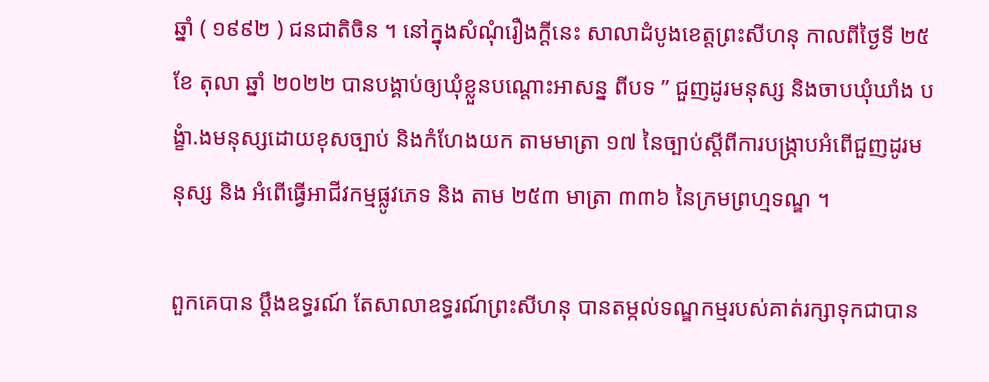ឆ្នាំ ( ១៩៩២ ) ជនជាតិចិន ។ នៅក្នុងសំណុំរឿងក្តីនេះ សាលាដំបូងខេត្តព្រះសីហនុ កាលពីថ្ងៃទី ២៥ ខែ តុលា ឆ្នាំ ២០២២ បានបង្គាប់ឲ្យឃុំខ្លួនបណ្ដោះអាសន្ន ពីបទ ” ជួញដូរមនុស្ស និងចាបឃុំឃាំង បង្ខំា.ងមនុស្សដោយខុសច្បាប់ និងកំហែងយក តាមមាត្រា ១៧ នៃច្បាប់ស្តីពីការបង្ក្រាបអំពើជួញដូរមនុស្ស និង អំពើធ្វើអាជីវកម្មផ្លូវភេទ និង តាម ២៥៣ មាត្រា ៣៣៦ នៃក្រមព្រហ្មទណ្ឌ ។

ពួកគេបាន ប្តឹងឧទ្ធរណ៍ តែសាលាឧទ្ធរណ៍ព្រះសីហនុ បានតម្កល់ទណ្ឌកម្មរបស់គាត់រក្សាទុកជាបាន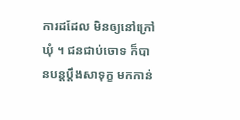ការដដែល មិនឲ្យនៅក្រៅឃុំ ។ ជនជាប់ចោទ ក៏បានបន្តប្តឹងសាទុក្ខ មកកាន់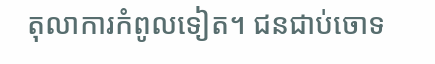តុលាការកំពូលទៀត។ ជនជាប់ចោទ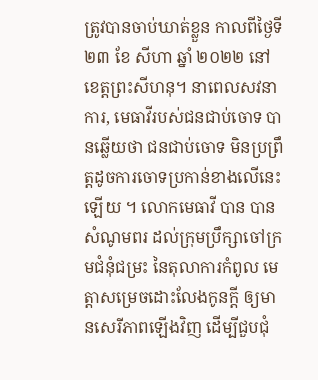ត្រូវបានចាប់ឃាត់ខ្លួន កាលពីថ្ងៃទី ២៣ ខែ សីហា ឆ្នាំ ២០២២ នៅ ខេត្តព្រះសីហនុ។ នាពេលសវនាការ, មេធាវីរបស់ជនជាប់ចោទ បានឆ្លើយថា ជនជាប់ចោទ មិនប្រព្រឹត្តដូចការចោទប្រកាន់ខាងលើនេះឡើយ ។ លោកមេធាវី បាន បានសំណូមពរ ដល់ក្រុមប្រឹក្សាចៅក្រមជំនុំជម្រះ នៃតុលាការកំពូល មេត្តាសម្រេចដោះលែងកូនក្តី ឲ្យមានសេរីភាពឡើងវិញ ដើម្បីជួបជុំ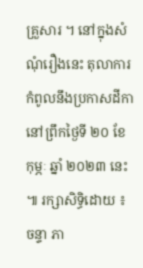គ្រួសារ ។ នៅក្នុងសំណុំរឿងនេះ តុលាការកំពូលនឹងប្រកាសដីកា នៅព្រឹកថ្ងៃទី ២០ ខែ កុម្ភៈ ឆ្នាំ ២០២៣ នេះ ៕ រក្សាសិទ្ធិដោយ ៖ ចន្ទា ភា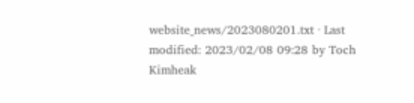website_news/2023080201.txt · Last modified: 2023/02/08 09:28 by Toch Kimheak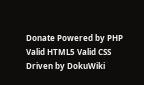Donate Powered by PHP Valid HTML5 Valid CSS Driven by DokuWiki